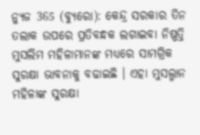ନ୍ୟୁଜ 365 (ବ୍ୟୁରୋ): କେନ୍ଦ୍ର ସରକାର ତିନ ତଲାକ ଉପରେ ପ୍ରତିବନ୍ଧକ ଲଗାଇବା ନିଷ୍ପତ୍ତି ମୁସଲିମ ମହିଳାମାନଙ୍କ ମଧ୍ୟରେ ସାମଗ୍ରିକ ସୁରକ୍ଷା ଭାବନାକୁ ବଢାଇଛି । ଏହା ମୁସଲ୍ମାନ ମହିଳାଙ୍କ ସୁରକ୍ଷା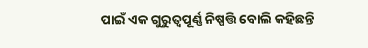ପାଇଁ ଏକ ଗୁରୁତ୍ବପୂର୍ଣ୍ଣ ନିଷ୍ପତ୍ତି ବୋଲି କହିଛନ୍ତି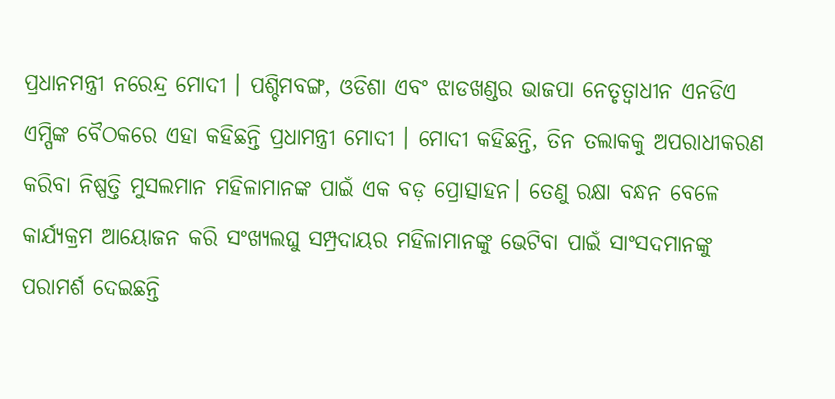ପ୍ରଧାନମନ୍ତ୍ରୀ ନରେନ୍ଦ୍ର ମୋଦୀ । ପଶ୍ଚିମବଙ୍ଗ, ଓଡିଶା ଏବଂ ଝାଡଖଣ୍ଡର ଭାଜପା ନେତୃତ୍ୱାଧୀନ ଏନଡିଏ ଏମ୍ପିଙ୍କ ବୈଠକରେ ଏହା କହିଛନ୍ତି ପ୍ରଧାମନ୍ତ୍ରୀ ମୋଦୀ । ମୋଦୀ କହିଛନ୍ତି, ତିନ ତଲାକକୁ ଅପରାଧୀକରଣ କରିବା ନିଷ୍ପତ୍ତି ମୁସଲମାନ ମହିଳାମାନଙ୍କ ପାଇଁ ଏକ ବଡ଼ ପ୍ରୋତ୍ସାହନ। ତେଣୁ ରକ୍ଷା ବନ୍ଧନ ବେଳେ କାର୍ଯ୍ୟକ୍ରମ ଆୟୋଜନ କରି ସଂଖ୍ୟଲଘୁ ସମ୍ପ୍ରଦାୟର ମହିଳାମାନଙ୍କୁ ଭେଟିବା ପାଇଁ ସାଂସଦମାନଙ୍କୁ ପରାମର୍ଶ ଦେଇଛନ୍ତି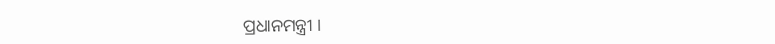ପ୍ରଧାନମନ୍ତ୍ରୀ ।